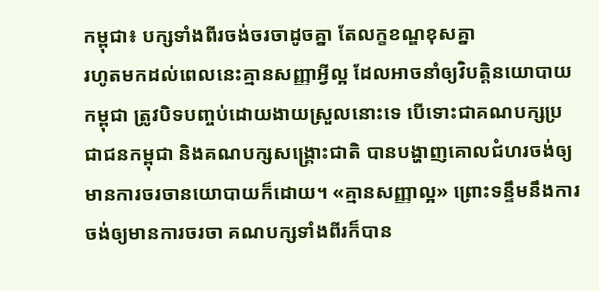កម្ពុជា៖ បក្សទាំងពីរចង់ចរចាដូចគ្នា តែលក្ខខណ្ឌខុសគ្នា
រហូតមកដល់ពេលនេះគ្មានសញ្ញាអ្វីល្អ ដែលអាចនាំឲ្យវិបត្តិនយោបាយកម្ពុជា ត្រូវបិទបញ្ចប់ដោយងាយស្រួលនោះទេ បើទោះជាគណបក្សប្រជាជនកម្ពុជា និងគណបក្សសង្រ្គោះជាតិ បានបង្ហាញគោលជំហរចង់ឲ្យមានការចរចានយោបាយក៏ដោយ។ «គ្មានសញ្ញាល្អ» ព្រោះទន្ទឹមនឹងការចង់ឲ្យមានការចរចា គណបក្សទាំងពីរក៏បាន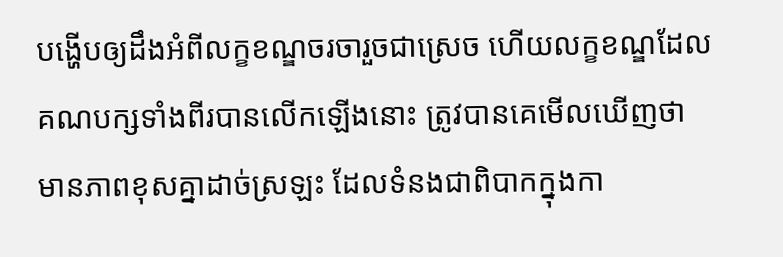បង្ហើបឲ្យដឹងអំពីលក្ខខណ្ឌចរចារួចជាស្រេច ហើយលក្ខខណ្ឌដែលគណបក្សទាំងពីរបានលើកឡើងនោះ ត្រូវបានគេមើលឃើញថា មានភាពខុសគ្នាដាច់ស្រឡះ ដែលទំនងជាពិបាកក្នុងកា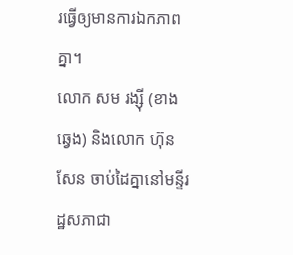រធ្វើឲ្យមានការឯកភាពគ្នា។
លោក សម រង្ស៊ី (ខាងឆ្វេង) និងលោក ហ៊ុន សែន ចាប់ដៃគ្នានៅមន្ទីរដ្ឋសភាជា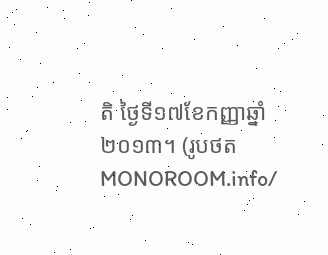តិ ថ្ងៃទី១៧ខែកញ្ញាឆ្នាំ២០១៣។ (រូបថត MONOROOM.info/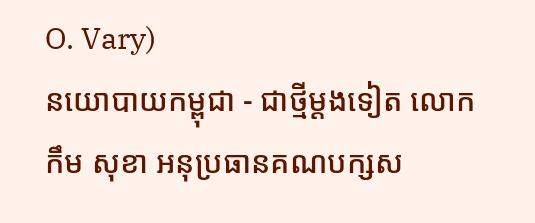O. Vary)
នយោបាយកម្ពុជា - ជាថ្មីម្តងទៀត លោក កឹម សុខា អនុប្រធានគណបក្សស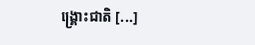ង្រ្គោះជាតិ [...]